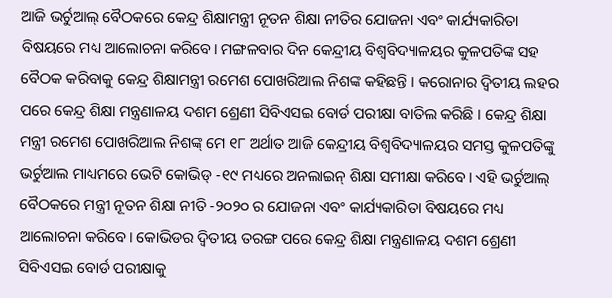ଆଜି ଭର୍ଚୁଆଲ୍ ବୈଠକରେ କେନ୍ଦ୍ର ଶିକ୍ଷାମନ୍ତ୍ରୀ ନୂତନ ଶିକ୍ଷା ନୀତିର ଯୋଜନା ଏବଂ କାର୍ଯ୍ୟକାରିତା ବିଷୟରେ ମଧ୍ୟ ଆଲୋଚନା କରିବେ। ମଙ୍ଗଳବାର ଦିନ କେନ୍ଦ୍ରୀୟ ବିଶ୍ୱବିଦ୍ୟାଳୟର କୁଳପତିଙ୍କ ସହ ବୈଠକ କରିବାକୁ କେନ୍ଦ୍ର ଶିକ୍ଷାମନ୍ତ୍ରୀ ରମେଶ ପୋଖରିଆଲ ନିଶଙ୍କ କହିଛନ୍ତି । କରୋନାର ଦ୍ୱିତୀୟ ଲହର ପରେ କେନ୍ଦ୍ର ଶିକ୍ଷା ମନ୍ତ୍ରଣାଳୟ ଦଶମ ଶ୍ରେଣୀ ସିବିଏସଇ ବୋର୍ଡ ପରୀକ୍ଷା ବାତିଲ କରିଛି । କେନ୍ଦ୍ର ଶିକ୍ଷା ମନ୍ତ୍ରୀ ରମେଶ ପୋଖରିଆଲ ନିଶଙ୍କ୍ ମେ ୧୮ ଅର୍ଥାତ ଆଜି କେନ୍ଦ୍ରୀୟ ବିଶ୍ୱବିଦ୍ୟାଳୟର ସମସ୍ତ କୁଳପତିଙ୍କୁ ଭର୍ଚୁଆଲ ମାଧ୍ୟମରେ ଭେଟି କୋଭିଡ୍ -୧୯ ମଧ୍ୟରେ ଅନଲାଇନ୍ ଶିକ୍ଷା ସମୀକ୍ଷା କରିବେ। ଏହି ଭର୍ଚୁଆଲ୍ ବୈଠକରେ ମନ୍ତ୍ରୀ ନୂତନ ଶିକ୍ଷା ନୀତି -୨୦୨୦ ର ଯୋଜନା ଏବଂ କାର୍ଯ୍ୟକାରିତା ବିଷୟରେ ମଧ୍ୟ ଆଲୋଚନା କରିବେ। କୋଭିଡର ଦ୍ୱିତୀୟ ତରଙ୍ଗ ପରେ କେନ୍ଦ୍ର ଶିକ୍ଷା ମନ୍ତ୍ରଣାଳୟ ଦଶମ ଶ୍ରେଣୀ ସିବିଏସଇ ବୋର୍ଡ ପରୀକ୍ଷାକୁ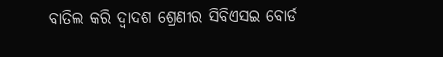ବାତିଲ କରି ଦ୍ୱାଦଶ ଶ୍ରେଣୀର ସିବିଏସଇ ବୋର୍ଡ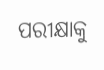ପରୀକ୍ଷାକୁ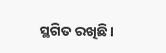ସ୍ଥଗିତ ରଖିଛି।